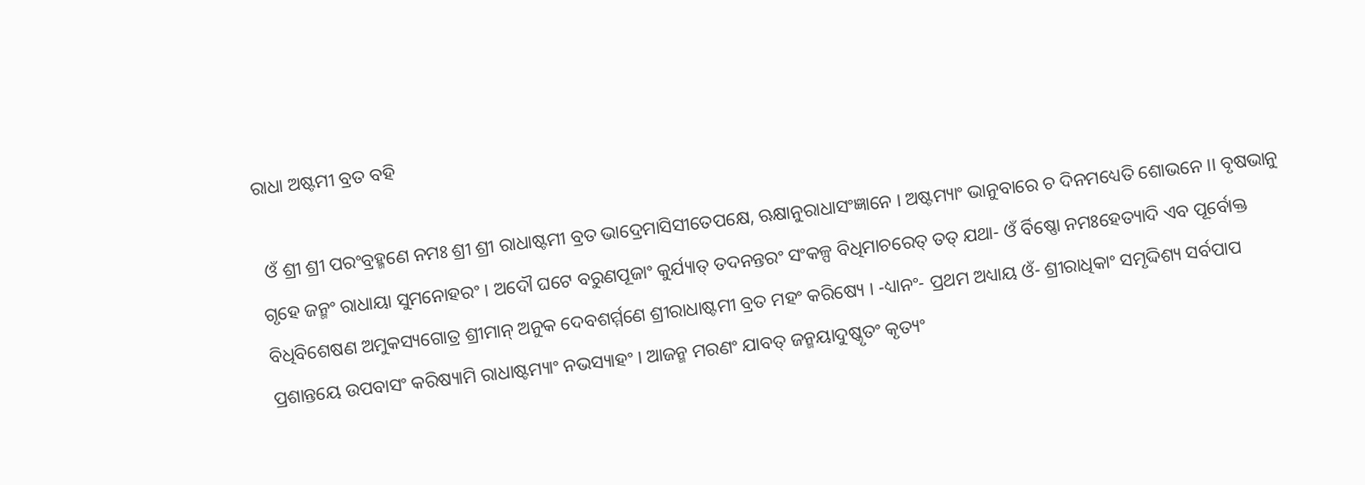ରାଧା ଅଷ୍ଟମୀ ବ୍ରତ ବହି

 ଓଁ ଶ୍ରୀ ଶ୍ରୀ ପରଂବ୍ରହ୍ମଣେ ନମଃ ଶ୍ରୀ ଶ୍ରୀ ରାଧାଷ୍ଟମୀ ବ୍ରତ ଭାଦ୍ରେମାସିସୀତେପକ୍ଷେ, ଋକ୍ଷାନୁରାଧାସଂଜ୍ଞାନେ । ଅଷ୍ଟମ୍ୟାଂ ଭାନୁବାରେ ଚ ଦିନମଧ୍ୟେତି ଶୋଭନେ ।। ବୃଷଭାନୁ ଗୃହେ ଜନ୍ମଂ ରାଧାୟା ସୁମନୋହରଂ । ଅଦୌ ଘଟେ ବରୁଣପୂଜାଂ କୁର୍ଯ୍ୟାତ୍ ତଦନନ୍ତରଂ ସଂକଳ୍ପ ବିଧିମାଚରେତ୍ ତ‌ତ୍ ଯଥା- ଓଁ ର୍ବିଷ୍ଣୋ ନମଃହେତ୍ୟାଦି ଏବ ପୂର୍ବୋକ୍ତ ବିଧିବିଶେଷଣ ଅମୁକସ୍ୟଗୋତ୍ର ଶ୍ରୀମାନ୍ ଅନୁକ ଦେବଶର୍ମ୍ମଣେ ଶ୍ରୀରାଧାଷ୍ଟମୀ ବ୍ରତ ମହଂ କରିଷ୍ୟେ । -ଧ୍ୟାନଂ- ପ୍ରଥମ ଅଧ୍ୟାୟ ଓଁ- ଶ୍ରୀରାଧିକାଂ ସମୃଦ୍ଦିଶ୍ୟ ସର୍ବପାପ ପ୍ରଶାନ୍ତୟେ ଉପବାସଂ କରିଷ୍ୟାମି ରାଧାଷ୍ଟମ୍ୟାଂ ନଭସ୍ୟାହଂ । ଆଜନ୍ମ ମରଣଂ ଯାବତ୍ ଜନ୍ମୟାଦୁଷ୍କୃତଂ କୃତ୍ୟଂ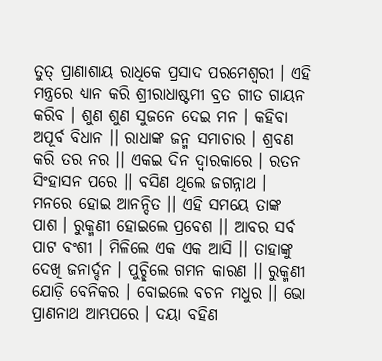ତୁତ୍ ପ୍ରାଣାଶାୟ ରାଧିକେ ପ୍ରସାଦ ପରମେଶ୍ୱରୀ । ଏହି ମନ୍ତ୍ରରେ ଧ୍ୟାନ କରି ଶ୍ରୀରାଧାଷ୍ଟମୀ ବ୍ରତ ଗୀତ ଗାୟନ କରିବ । ଶୁଣ ଶୁଣ ସୁଜନେ ଦେଇ ମନ । କ‌ହିବା ଅପୂର୍ବ ବିଧାନ ।। ରାଧାଙ୍କ ଜନ୍ମ ସମାଚାର । ଶ୍ରବଣ କରି ତର ନର ।। ଏକଇ ଦିନ ଦ୍ୱାରକାରେ । ରତନ ସିଂହାସନ ପରେ ।। ବସିଣ ଥିଲେ ଜଗନ୍ନାଥ । ମନରେ ହୋଇ ଆନନ୍ଦିତ ।। ଏହି ସମୟେ ତାଙ୍କ ପାଶ । ରୁକ୍ମଣୀ ହୋଇଲେ ପ୍ରବେଶ ।। ଆବର ସର୍ବ ପାଟ ବଂଶୀ । ମିଳିଲେ ଏକ ଏକ ଆସି ।। ତାହାଙ୍କୁ ଦେଖି ଜନାର୍ଦ୍ଦନ । ପୁଚ୍ଛିଲେ ଗମନ କାରଣ ।। ରୁକ୍ମଣୀ ଯୋଡ଼ି ବେନିକର । ବୋଇଲେ ବଚନ ମଧୁର ।। ଭୋ ପ୍ରାଣନାଥ ଆମ୍ଭପରେ । ଦୟା ବ‌ହିଣ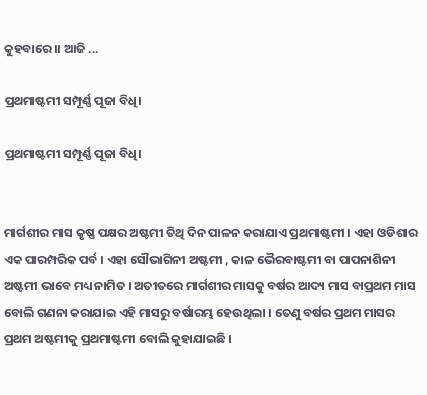କୁହବାରେ ।। ଆଜି ...

ପ୍ରଥମାଷ୍ଟମୀ ସମ୍ପୂର୍ଣ୍ଣ ପୂଜା ବିଧି।

ପ୍ରଥମାଷ୍ଟମୀ ସମ୍ପୂର୍ଣ୍ଣ ପୂଜା ବିଧି।


ମାର୍ଗଶୀର ମାସ କୃଷ୍ଣ ପକ୍ଷର ଅଷ୍ଟମୀ ତିଥି ଦିନ ପାଳନ କରାଯାଏ ପ୍ରଥମାଷ୍ଟମୀ । ଏହା ଓଡିଶାର ଏକ ପାରମ୍ପରିକ ପର୍ବ । ଏହା ସୌଭାଗିନୀ ଅଷ୍ଟମୀ , କାଳ ଭୈରବାଷ୍ଟମୀ ବା ପାପନାଶିନୀ ଅଷ୍ଟମୀ ଭାବେ ମଧ୍ୟ ନାମିତ । ଅତୀତରେ ମାର୍ଗଶୀର ମାସକୁ ବର୍ଷର ଆଦ୍ୟ ମାସ ବାପ୍ରଥମ ମାସ ବୋଲି ଗଣନା କରାଯାଇ ଏହି ମାସରୁ ବର୍ଷାରମ୍ଭ ହେଉଥିଲା । ତେଣୁ ବର୍ଷର ପ୍ରଥମ ମାସର ପ୍ରଥମ ଅଷ୍ଟମୀକୁ ପ୍ରଥମାଷ୍ଟମୀ ବୋଲି କୁହାଯାଇଛି ।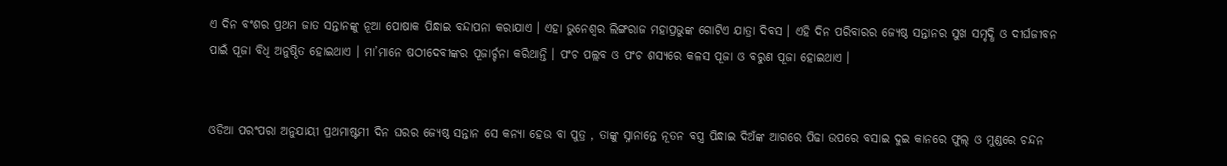ଏ ଦିନ ବଂଶର ପ୍ରଥମ ଜାତ ସନ୍ତାନଙ୍କୁ ନୂଆ ପୋଷାକ ପିନ୍ଧାଇ ବନ୍ଦାପନା କରାଯାଏ । ଏହା ଭୁନେଶ୍ୱର ଲିଙ୍ଗରାଜ ମହାପ୍ରଭୁଙ୍କ ଗୋଟିଏ ଯାତ୍ରା ଦିବସ । ଏହି ଦିନ ପରିବାରର ଜ୍ୟେଷ୍ଠ ସନ୍ତାନର ସୁଖ ସମୃଦ୍ଧି ଓ ଦୀର୍ଘଜୀବନ ପାଇଁ ପୂଜା ବିଧି ଅନୁଷ୍ଠିତ ହୋଇଥାଏ । ମା’ମାନେ ଷଠୀଦେବୀଙ୍କର ପୂଜାର୍ଚ୍ଚନା କରିଥାନ୍ତି । ପଂଚ ପଲ୍ଲବ ଓ ପଂଚ ଶସ୍ୟରେ କଳସ ପୂଜା ଓ ବରୁଣ ପୂଜା ହୋଇଥାଏ ।


ଓଡିଆ ପରଂପରା ଅନୁଯାୟୀ ପ୍ରଥମାଷ୍ଟମୀ ଦିନ ଘରର ଜ୍ୟେଷ୍ଠ ସନ୍ତାନ ସେ କନ୍ୟା ହେଉ ବା ପୁତ୍ର , ତାଙ୍କୁ ସ୍ନାନାନ୍ତେ ନୂତନ ବସ୍ତ୍ର ପିନ୍ଧାଇ ଦିଅଁଙ୍କ ଆଗରେ ପିଢା ଉପରେ ବସାଇ ଦୁଇ କାନରେ ଫୁଲ୍ ଓ ମୁଣ୍ଡରେ ଚନ୍ଦନ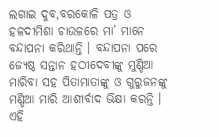ଲଗାଇ ଦୁବ,ବରକୋଳି ପତ୍ର ଓ ହଳଦୀମିଶା ଚାଉଳରେ ମା’ ମାନେ ବନ୍ଦାପନା କରିଥାନ୍ତି । ବନ୍ଦାପନା ପରେ ଜ୍ୟେଷ୍ଠ ସନ୍ତାନ ହଠୀଦେବୀଙ୍କୁ ମୁଣ୍ଡିଆ ମାରିବା ସହ ପିତାମାତାଙ୍କୁ ଓ ଗୁରୁଜନଙ୍କୁ ମଣ୍ଡିଆ ମାରି ଆଶୀର୍ବାଦ ଭିକ୍ଷା କରନ୍ତି । ଏହି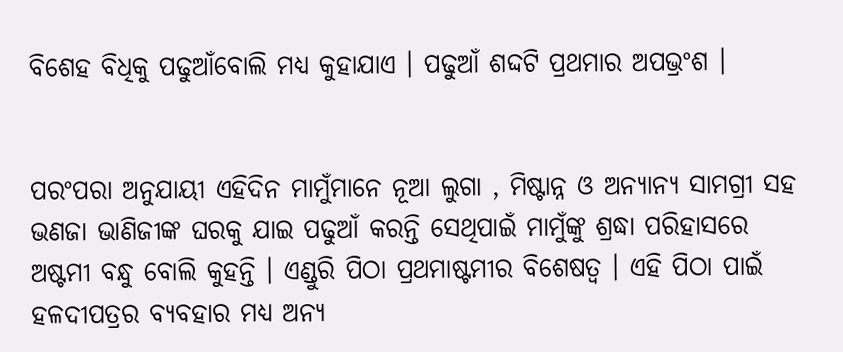ବିଶେହ ବିଧିକୁ ପଢୁଆଁବୋଲି ମଧ୍ୟ କୁହାଯାଏ । ପଢୁଆଁ ଶଦ୍ଦଟି ପ୍ରଥମାର ଅପଭ୍ରଂଶ ।


ପରଂପରା ଅନୁଯାୟୀ ଏହିଦିନ ମାମୁଁମାନେ ନୂଆ ଲୁଗା , ମିଷ୍ଟାନ୍ନ ଓ ଅନ୍ୟାନ୍ୟ ସାମଗ୍ରୀ ସହ ଭଣଜା ଭାଣିଜୀଙ୍କ ଘରକୁ ଯାଇ ପଢୁଆଁ କରନ୍ତି ସେଥିପାଇଁ ମାମୁଁଙ୍କୁ ଶ୍ରଦ୍ଧା ପରିହାସରେ ଅଷ୍ଟମୀ ବନ୍ଧୁ ବୋଲି କୁହନ୍ତି । ଏଣ୍ଡୁରି ପିଠା ପ୍ରଥମାଷ୍ଟମୀର ବିଶେଷତ୍ୱ । ଏହି ପିଠା ପାଇଁ ହଳଦୀପତ୍ରର ବ୍ୟବହାର ମଧ୍ୟ ଅନ୍ୟ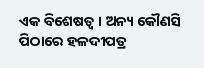ଏକ ବିଶେଷତ୍ୱ । ଅନ୍ୟ କୌଣସି ପିଠାରେ ହଳଦୀପତ୍ର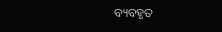ବ୍ୟବହୃତ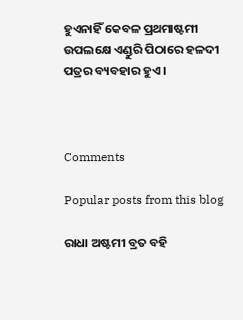ହୁଏନାହିଁ କେବଳ ପ୍ରଥମାଷ୍ଟମୀ ଉପଲକ୍ଷେ ଏଣ୍ଡୁରି ପିଠାରେ ହଳଦୀ ପତ୍ରର ବ୍ୟବହାର ହୁଏ ।



Comments

Popular posts from this blog

ରାଧା ଅଷ୍ଟମୀ ବ୍ରତ ବହି